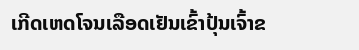ເກີດເຫດໂຈນເລືອດເຢັນເຂົ້າປຸ້ນເຈົ້າຂ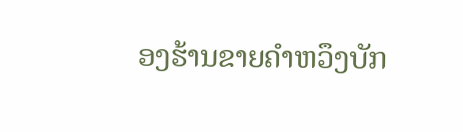ອງຮ້ານຂາຍຄຳຫວຶງບັກ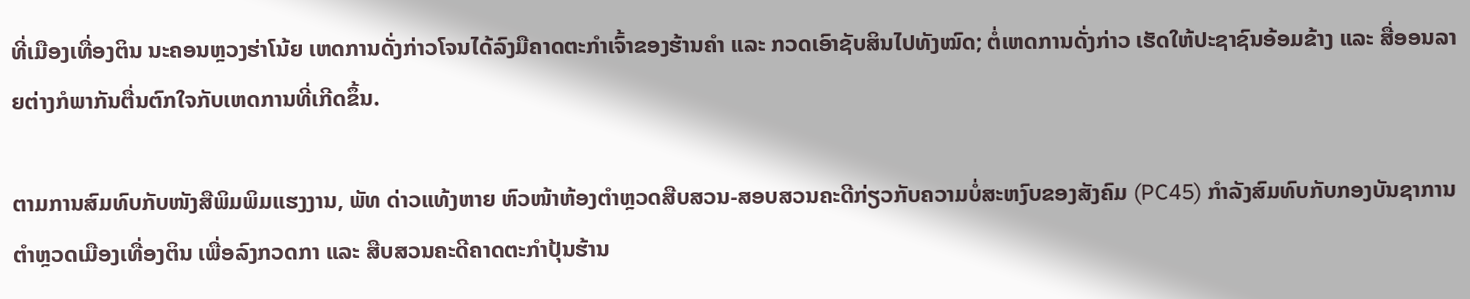ທີ່ເມືອງເທື່ອງຕິນ ນະຄອນຫຼວງຮ່າໂນ້ຍ ເຫດການດັ່ງກ່າວໂຈນໄດ້ລົງມືຄາດຕະກຳເຈົ້າຂອງຮ້ານຄຳ ແລະ ກວດເອົາຊັບສິນໄປທັງໝົດ; ຕໍ່ເຫດການດັ່ງກ່າວ ເຮັດໃຫ້ປະຊາຊົນອ້ອມຂ້າງ ແລະ ສື່ອອນລາຍຕ່າງກໍພາກັນຕື່ນຕົກໃຈກັບເຫດການທີ່ເກີດຂຶ້ນ.

ຕາມການສົມທົບກັບໜັງສືພິມພິມແຮງງານ, ພັທ ດ່າວແທ້ງຫາຍ ຫົວໜ້າຫ້ອງຕຳຫຼວດສືບສວນ-ສອບສວນຄະດີກ່ຽວກັບຄວາມບໍ່ສະຫງົບຂອງສັງຄົມ (PC45) ກຳລັງສົມທົບກັບກອງບັນຊາການຕຳຫຼວດເມືອງເທື່ອງຕິນ ເພື່ອລົງກວດກາ ແລະ ສືບສວນຄະດີຄາດຕະກຳປຸ້ນຮ້ານ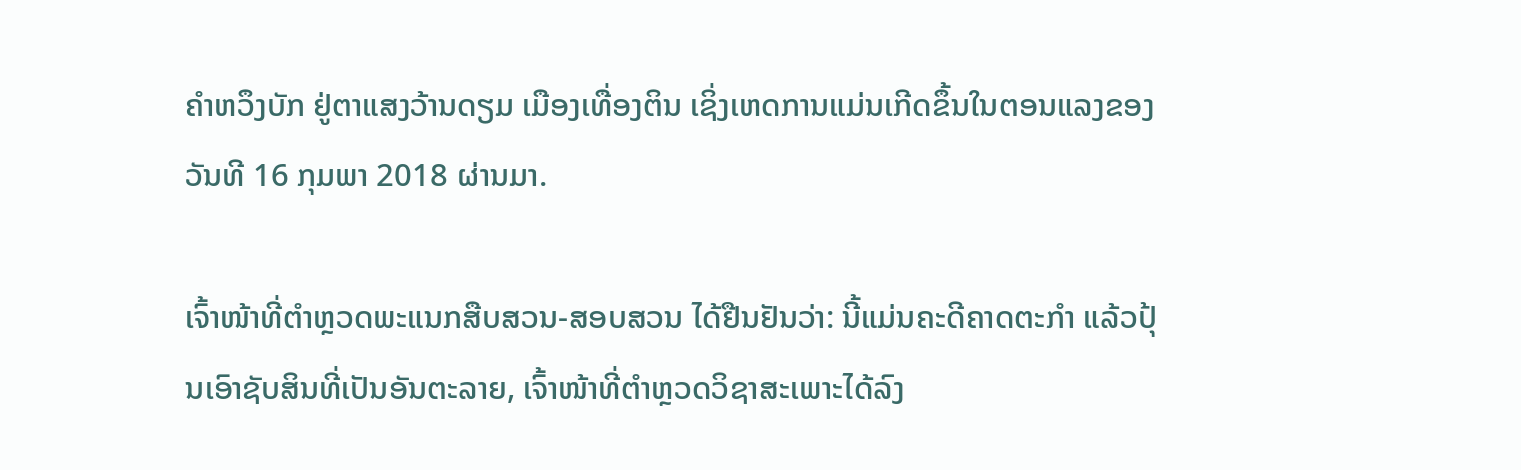ຄຳຫວຶງບັກ ຢູ່ຕາແສງວ້ານດຽມ ເມືອງເທື່ອງຕິນ ເຊິ່ງເຫດການແມ່ນເກີດຂຶ້ນໃນຕອນແລງຂອງວັນທີ 16 ກຸມພາ 2018 ຜ່ານມາ.

ເຈົ້າໜ້າທີ່ຕຳຫຼວດພະແນກສືບສວນ-ສອບສວນ ໄດ້ຢືນຢັນວ່າ: ນີ້ແມ່ນຄະດີຄາດຕະກຳ ແລ້ວປຸ້ນເອົາຊັບສິນທີ່ເປັນອັນຕະລາຍ, ເຈົ້າໜ້າທີ່ຕຳຫຼວດວິຊາສະເພາະໄດ້ລົງ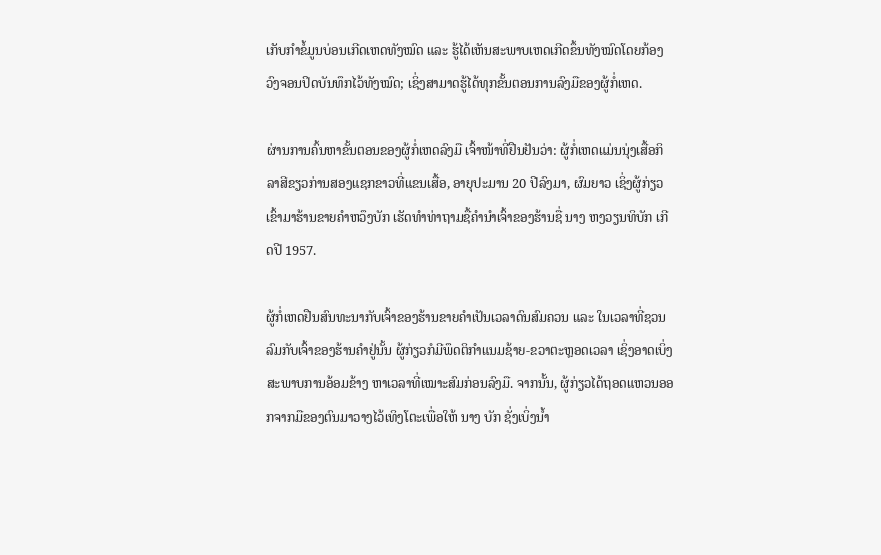ເກັບກຳຂໍ້ມູນບ່ອນເກີດເຫດທັງໝົດ ແລະ ຮູ້ໄດ້ເຫັນສະພາບເຫດເກີດຂຶ້ນທັງໝົດໂດຍກ້ອງວົງຈອນປິດບັນທຶກໄວ້ທັງໝົດ; ເຊິ່ງສາມາດຮູ້ໄດ້ທຸກຂັ້ນຕອນການລົງມືຂອງຜູ້ກໍ່ເຫດ.

ຜ່ານການຄົ້ນຫາຂັ້ນຕອນຂອງຜູ້ກໍ່ເຫດລົງມື ເຈົ້າໜ້າທີ່ຢືນຢັນວ່າ: ຜູ້ກໍ່ເຫດແມ່ນນຸ່ງເສື້ອກິລາສີຂຽວກ່ານສອງແຊກຂາວທີ່ແຂນເສື້ອ, ອາຍຸປະມານ 20 ປີລົງມາ, ຜົມຍາວ ເຊິ່ງຜູ້ກ່ຽວເຂົ້າມາຮ້ານຂາຍຄຳຫວຶງບັກ ເຮັດທຳທ່າຖາມຊື້ຄຳນຳເຈົ້າຂອງຮ້ານຊື່ ນາງ ຫງວຽນທິບັກ ເກີດປີ 1957.

ຜູ້ກໍ່ເຫດຢືນສົນທະນາກັບເຈົ້າຂອງຮ້ານຂາຍຄຳເປັນເວລາດົນສົມຄວນ ແລະ ໃນເວລາທີ່ຊວນລົມກັບເຈົ້າຂອງຮ້ານຄຳຢູ່ນັ້ນ ຜູ້ກ່ຽວກໍມີພຶດຕິກຳແນມຊ້າຍ-ຂວາຕະຫຼອດເວລາ ເຊິ່ງອາດເບິ່ງສະພາບການອ້ອມຂ້າງ ຫາເວລາທີ່ເໝາະສົມກ່ອນລົງມື. ຈາກນັ້ນ, ຜູ້ກ່ຽວໄດ້ຖອດແຫວນອອກຈາກມືຂອງຕົນມາວາງໄວ້ເທິງໂຕະເພື່ອໃຫ້ ນາງ ບັກ ຊັ່ງເບິ່ງນ້ຳ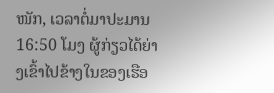ໜັກ, ເວລາຕໍ່ມາປະມານ 16:50 ໂມງ ຜູ້ກ່ຽວໄດ້ຍ່າງເຂົ້າໄປຂ້າງໃນຂອງເຮືອ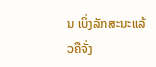ນ ເບິ່ງລັກສະນະແລ້ວຄືຈັ່ງ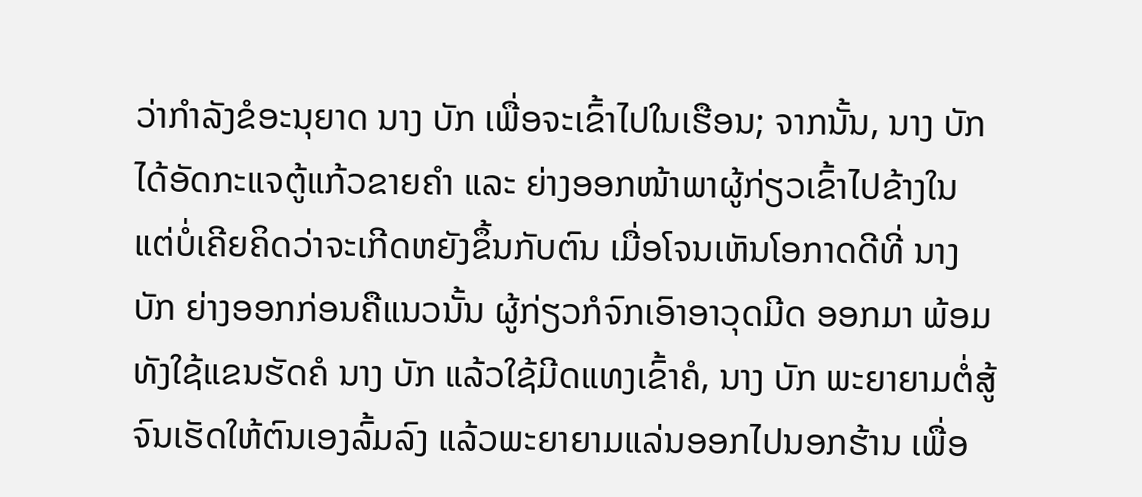ວ່າກຳລັງຂໍອະນຸຍາດ ນາງ ບັກ ເພື່ອຈະເຂົ້າໄປໃນເຮືອນ; ຈາກນັ້ນ, ນາງ ບັກ ໄດ້ອັດກະແຈຕູ້ແກ້ວຂາຍຄຳ ແລະ ຍ່າງອອກໜ້າພາຜູ້ກ່ຽວເຂົ້າໄປຂ້າງໃນ ແຕ່ບໍ່ເຄີຍຄິດວ່າຈະເກີດຫຍັງຂຶ້ນກັບຕົນ ເມື່ອໂຈນເຫັນໂອກາດດີທີ່ ນາງ ບັກ ຍ່າງອອກກ່ອນຄືແນວນັ້ນ ຜູ້ກ່ຽວກໍຈົກເອົາອາວຸດມີດ ອອກມາ ພ້ອມທັງໃຊ້ແຂນຮັດຄໍ ນາງ ບັກ ແລ້ວໃຊ້ມີດແທງເຂົ້າຄໍ, ນາງ ບັກ ພະຍາຍາມຕໍ່ສູ້ຈົນເຮັດໃຫ້ຕົນເອງລົ້ມລົງ ແລ້ວພະຍາຍາມແລ່ນອອກໄປນອກຮ້ານ ເພື່ອ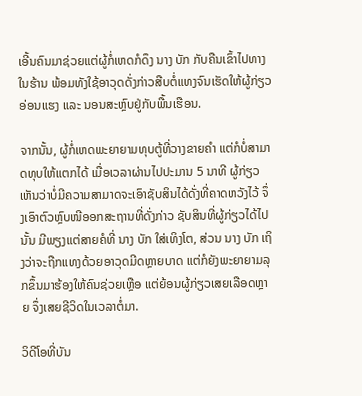ເອີ້ນຄົນມາຊ່ວຍແຕ່ຜູ້ກໍ່ເຫດກໍດຶງ ນາງ ບັກ ກັບຄືນເຂົ້າໄປທາງໃນຮ້ານ ພ້ອມທັງໃຊ້ອາວຸດດັ່ງກ່າວສືບຕໍ່ແທງຈົນເຮັດໃຫ້ຜູ້ກ່ຽວອ່ອນແຮງ ແລະ ນອນສະຫຼົບຢູ່ກັບພື້ນເຮືອນ.

ຈາກນັ້ນ, ຜູ້ກໍ່ເຫດພະຍາຍາມທຸບຕູ້ທີ່ວາງຂາຍຄຳ ແຕ່ກໍບໍ່ສາມາດທຸບໃຫ້ແຕກໄດ້ ເມື່ອເວລາຜ່ານໄປປະມານ 5 ນາທີ ຜູ້ກ່ຽວເຫັນວ່າບໍ່ມີຄວາມສາມາດຈະເອົາຊັບສິນໄດ້ດັ່ງທີ່ຄາດຫວັງໄວ້ ຈຶ່ງເອົາຕົວຫຼົບໜີອອກສະຖານທີ່ດັ່ງກ່າວ ຊັບສິນທີ່ຜູ້ກ່ຽວໄດ້ໄປນັ້ນ ມີພຽງແຕ່ສາຍຄໍທີ່ ນາງ ບັກ ໃສ່ເທິງໂຕ, ສ່ວນ ນາງ ບັກ ເຖິງວ່າຈະຖືກແທງດ້ວຍອາວຸດມີດຫຼາຍບາດ ແຕ່ກໍຍັງພະຍາຍາມລຸກຂຶ້ນມາຮ້ອງໃຫ້ຄົນຊ່ວຍເຫຼືອ ແຕ່ຍ້ອນຜູ້ກ່ຽວເສຍເລືອດຫຼາຍ ຈຶ່ງເສຍຊີວິດໃນເວລາຕໍ່ມາ.

ວິດີໂອທີ່ບັນ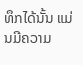ທຶກໄດ້ນັ້ນ ແມ່ນມີຄວາມ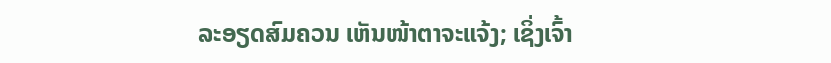ລະອຽດສົມຄວນ ເຫັນໜ້າຕາຈະແຈ້ງ; ເຊິ່ງເຈົ້າ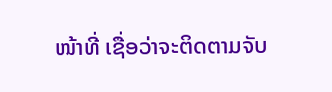ໜ້າທີ່ ເຊື່ອວ່າຈະຕິດຕາມຈັບ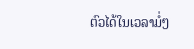ຕົວໄດ້ໃນເວລາມໍ່ໆ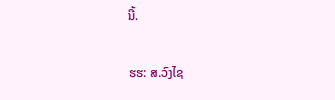ນີ້.

ຮຮ: ສ.ວົງໄຊ